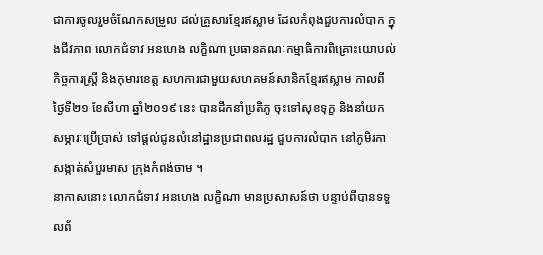ជាការចូលរួមចំណែកសម្រួល ដល់គ្រួសារខ្មែរឥស្លាម ដែលកំពុងជួបការលំបាក ក្នុងជីវភាព លោកជំទាវ អនហេង លក្ខិណា ប្រធានគណៈកម្មាធិការពិគ្រោះយោបល់កិច្ចការស្ត្រី និងកុមារខេត្ត សហការជាមួយសហគមន៍សានិកខ្មែរឥស្លាម កាលពីថ្ងៃទី២១ ខែសីហា ឆ្នាំ២០១៩ នេះ បានដឹកនាំប្រតិភូ ចុះទៅសុខទុក្ខ និងនាំយកសម្ភារៈប្រើប្រាស់ ទៅផ្តល់ជូនលំនៅដ្ឋានប្រជាពលរដ្ឋ ជួបការលំបាក នៅភូមិរកា សង្កាត់សំបួរមាស ក្រុងកំពង់ចាម ។
នាកាសនោះ លោកជំទាវ អនហេង លក្ខិណា មានប្រសាសន៍ថា បន្ទាប់ពីបានទទួលព័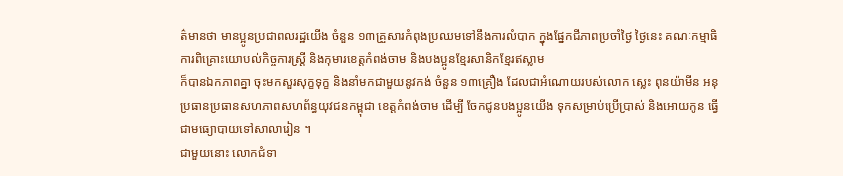ត៌មានថា មានប្អូនប្រជាពលរដ្ឋយើង ចំនួន ១៣គ្រួសារកំពុងប្រឈមទៅនឹងការលំបាក ក្នុងផ្នែកជីភាពប្រចាំថ្ងៃ ថ្ងៃនេះ គណៈកម្មាធិការពិគ្រោះយោបល់កិច្ចការស្ត្រី និងកុមារខេត្តកំពង់ចាម និងបងប្អូនខ្មែរសានិកខ្មែរឥស្លាម
ក៏បានឯកភាពគ្នា ចុះមកសួរសុក្ខទុក្ខ និងនាំមកជាមួយនូវកង់ ចំនួន ១៣គ្រឿង ដែលជាអំណោយរបស់លោក ស្លេះ ពុនយ៉ាមីន អនុប្រធានប្រធានសហភាពសហព័ន្ធយុវជនកម្ពុជា ខេត្តកំពង់ចាម ដើម្បី ចែកជូនបងប្អូនយើង ទុកសម្រាប់ប្រើប្រាស់ និងអោយកូន ធ្វើជាមធ្យោបាយទៅសាលារៀន ។
ជាមួយនោះ លោកជំទា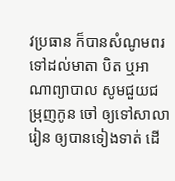វប្រធាន ក៏បានសំណូមពរ ទៅដល់មាតា បិត ឬអាណាព្យាបាល សូមជួយជម្រុញកូន ចៅ ឲ្យទៅសាលារៀន ឲ្យបានទៀងទាត់ ដើ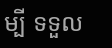ម្បី ទទួល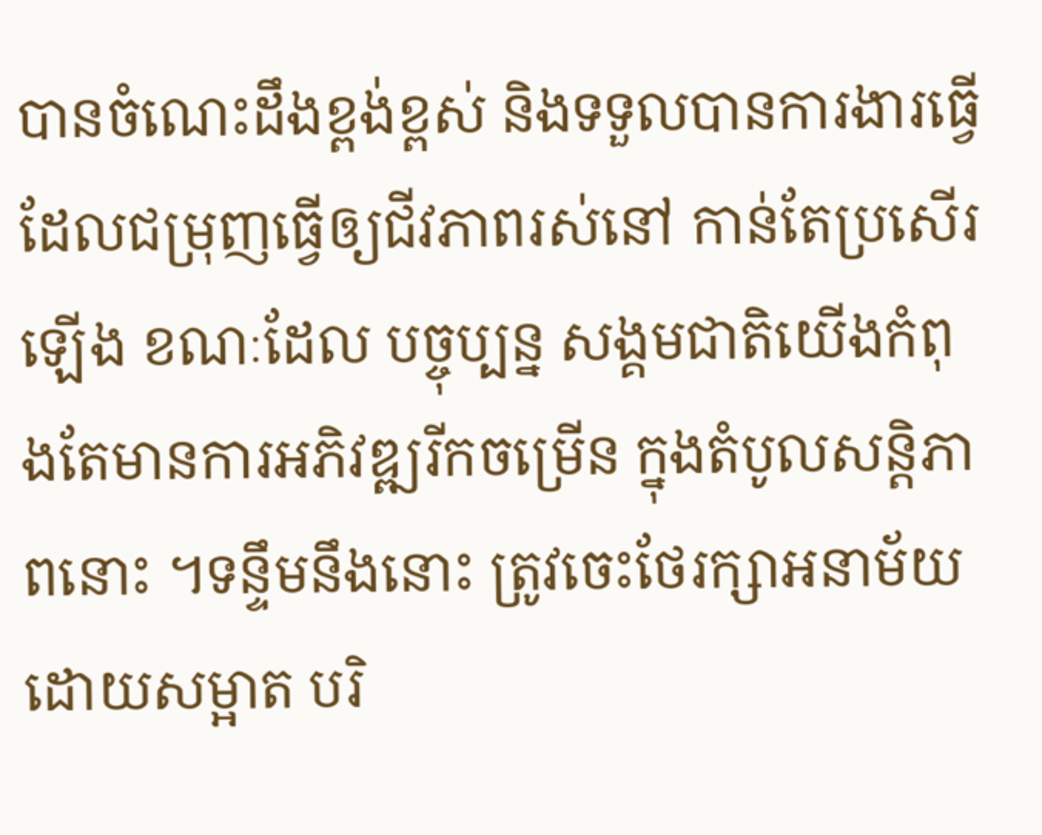បានចំណេះដឹងខ្ពង់ខ្ពស់ និងទទួលបានការងារធ្វើដែលជម្រុញធ្វើឲ្យជីវភាពរស់នៅ កាន់តែប្រសើរឡើង ខណៈដែល បច្ចុប្បន្ន សង្គមជាតិយើងកំពុងតែមានការអភិវឌ្ឍរីកចម្រើន ក្នុងតំបូលសន្តិភាពនោះ ។ទន្ទឹមនឹងនោះ ត្រូវចេះថែរក្សាអនាម័យ ដោយសម្អាត បរិ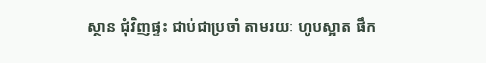ស្ថាន ជុំវិញផ្ទះ ជាប់ជាប្រចាំ តាមរយៈ ហូបស្អាត ផឹក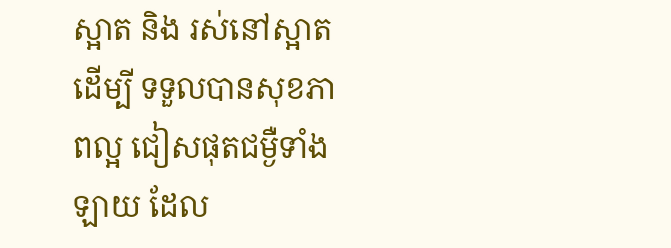ស្អាត និង រស់នៅស្អាត ដើម្បី ទទួលបានសុខភាពល្អ ជៀសផុតជម្ងឺទាំងឡាយ ដែល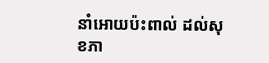នាំអោយប៉ះពាល់ ដល់សុខភា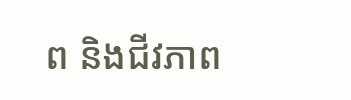ព និងជីវភាព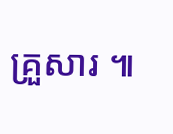គ្រួសារ ៕